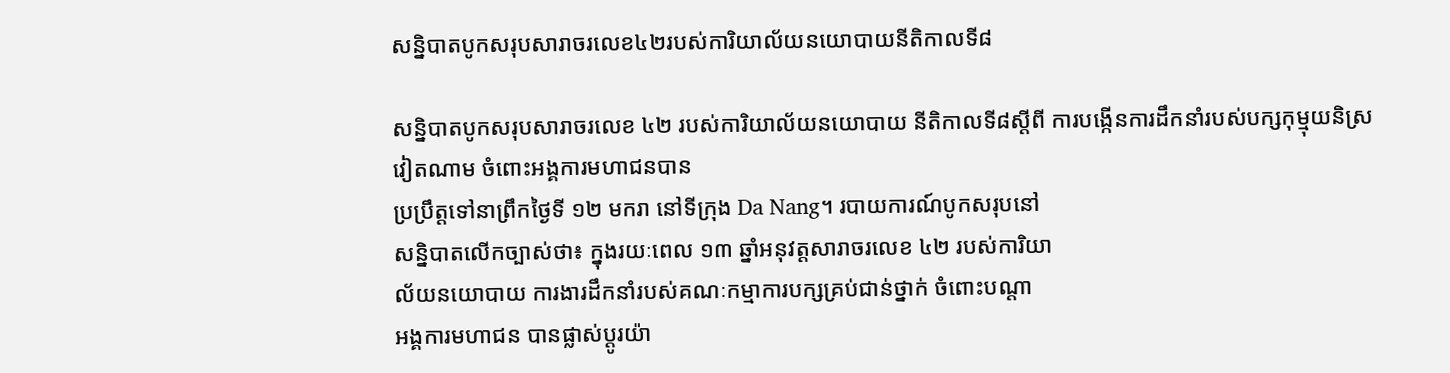សន្និបាតបូកសរុបសារាចរលេខ៤២របស់ការិយាល័យនយោបាយនីតិកាលទី៨

សន្និបាតបូកសរុបសារាចរលេខ ៤២ របស់ការិយាល័យនយោបាយ នីតិកាលទី៨ស្តីពី ការបង្កើនការដឹកនាំរបស់បក្សកុម្មុយនិស្រវៀតណាម ចំពោះអង្គការមហាជនបាន
ប្រប្រឹត្តទៅនាព្រឹកថ្ងៃទី ១២ មករា នៅទីក្រុង Da Nang។ របាយការណ៍បូកសរុបនៅ
សន្និបាតលើកច្បាស់ថា៖ ក្នុងរយៈពេល ១៣ ឆ្នាំអនុវត្តសារាចរលេខ ៤២ របស់ការិយា
ល័យនយោបាយ ការងារដឹកនាំរបស់គណៈកម្មាការបក្សគ្រប់ជាន់ថ្នាក់ ចំពោះបណ្ដា
អង្គការមហាជន បានផ្លាស់ប្តូរយ៉ា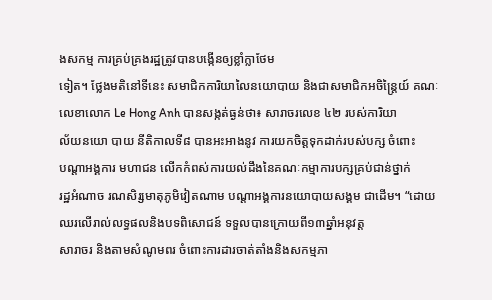ងសកម្ម ការគ្រប់គ្រងរដ្ឋត្រូវបានបង្កើនឲ្យខ្លាំក្លាថែម
ទៀត។ ថ្លែងមតិនៅទីនេះ សមាជិកការិយាលៃនយោបាយ និងជាសមាជិកអចិន្ត្រៃយ៍ គណៈលេខាលោក Le Hong Anh បានសង្កត់ធ្ងន់ថា៖ សារាចរលេខ ៤២ របស់ការិយា
ល័យនយោ បាយ នីតិកាលទី៨ បានអះអាងនូវ ការយកចិត្តទុកដាក់របស់បក្ស ចំពោះ
បណ្ដាអង្គការ មហាជន លើកកំពស់ការយល់ដឹងនៃគណៈកម្មាការបក្សគ្រប់ជាន់ថ្នាក់
រដ្ឋអំណាច រណសិរ្សមាតុភូមិវៀតណាម បណ្ដាអង្គការនយោបាយសង្គម ជាដើម។ “ដោយឈរលើរាល់លទ្ធផលនិងបទពិសោជន៍ ទទួលបានក្រោយពី១៣ឆ្នាំអនុវត្ត
សារាចរ និងតាមសំណូមពរ ចំពោះការដារចាត់តាំងនិងសកម្មភា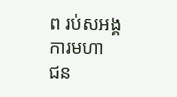ព រប់សអង្គការមហា
ជន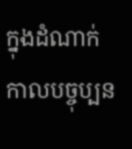ក្នុងដំណាក់កាលបច្ចុប្បន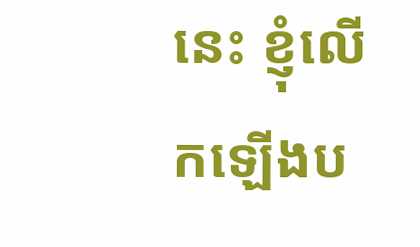នេះ ខ្ញុំលើកឡើងប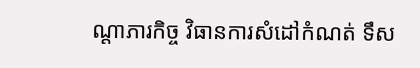ណ្ដាភារកិច្ច វិធានការសំដៅកំណត់ ទឹស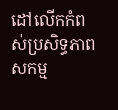ដៅលើកកំពស់ប្រសិទ្ធភាពសកម្ម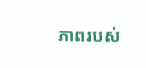ភាពរបស់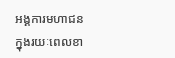អង្គការមហាជនក្នុងរយៈពេលខា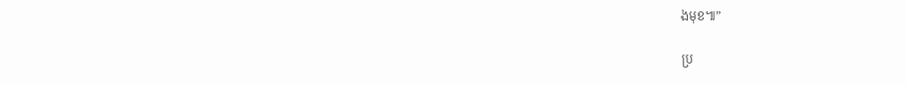ងមុខ៕”

ប្រ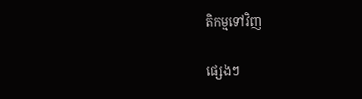តិកម្មទៅវិញ

ផ្សេងៗ